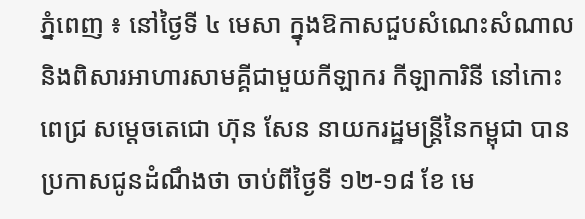ភ្នំពេញ ៖ នៅថ្ងៃទី ៤ មេសា ក្នុងឱកាសជួបសំណេះសំណាល និងពិសារអាហារសាមគ្គីជាមួយកីឡាករ កីឡាការិនី នៅកោះពេជ្រ សម្តេចតេជោ ហ៊ុន សែន នាយករដ្ឋមន្ត្រីនៃកម្ពុជា បានប្រកាសជូនដំណឹងថា ចាប់ពីថ្ងៃទី ១២-១៨ ខែ មេ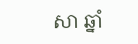សា ឆ្នាំ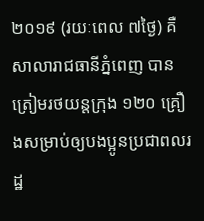២០១៩ (រយៈពេល ៧ថ្ងៃ) គឺសាលារាជធានីភ្នំពេញ បានត្រៀមរថយន្តក្រុង ១២០ គ្រឿងសម្រាប់ឲ្យបងប្អូនប្រជាពលរដ្ឋ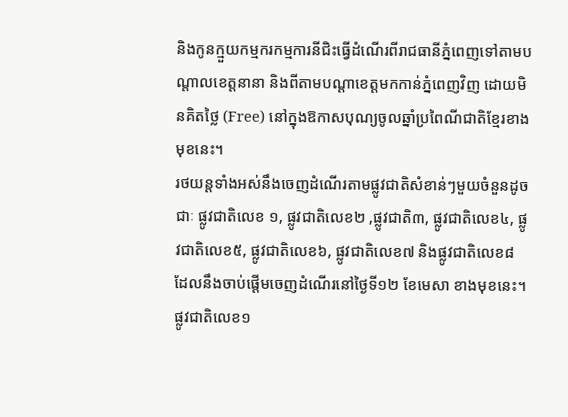និងកូនក្មួយកម្មករកម្មការនីជិះធ្វើដំណើរពីរាជធានីភ្នំពេញទៅតាមបណ្តាលខេត្តនានា និងពីតាមបណ្តាខេត្តមកកាន់ភ្នំពេញវិញ ដោយមិនគិតថ្លៃ (Free) នៅក្នុងឱកាសបុណ្យចូលឆ្នាំប្រពៃណីជាតិខ្មែរខាងមុខនេះ។
រថយន្តទាំងអស់នឹងចេញដំណើរតាមផ្លូវជាតិសំខាន់ៗមួយចំនួនដូចជាៈ ផ្លូវជាតិលេខ ១, ផ្លូវជាតិលេខ២ ,ផ្លូវជាតិ៣, ផ្លូវជាតិលេខ៤, ផ្លូវជាតិលេខ៥, ផ្លូវជាតិលេខ៦, ផ្លូវជាតិលេខ៧ និងផ្លូវជាតិលេខ៨ ដែលនឹងចាប់ផ្តើមចេញដំណើរនៅថ្ងៃទី១២ ខែមេសា ខាងមុខនេះ។
ផ្លូវជាតិលេខ១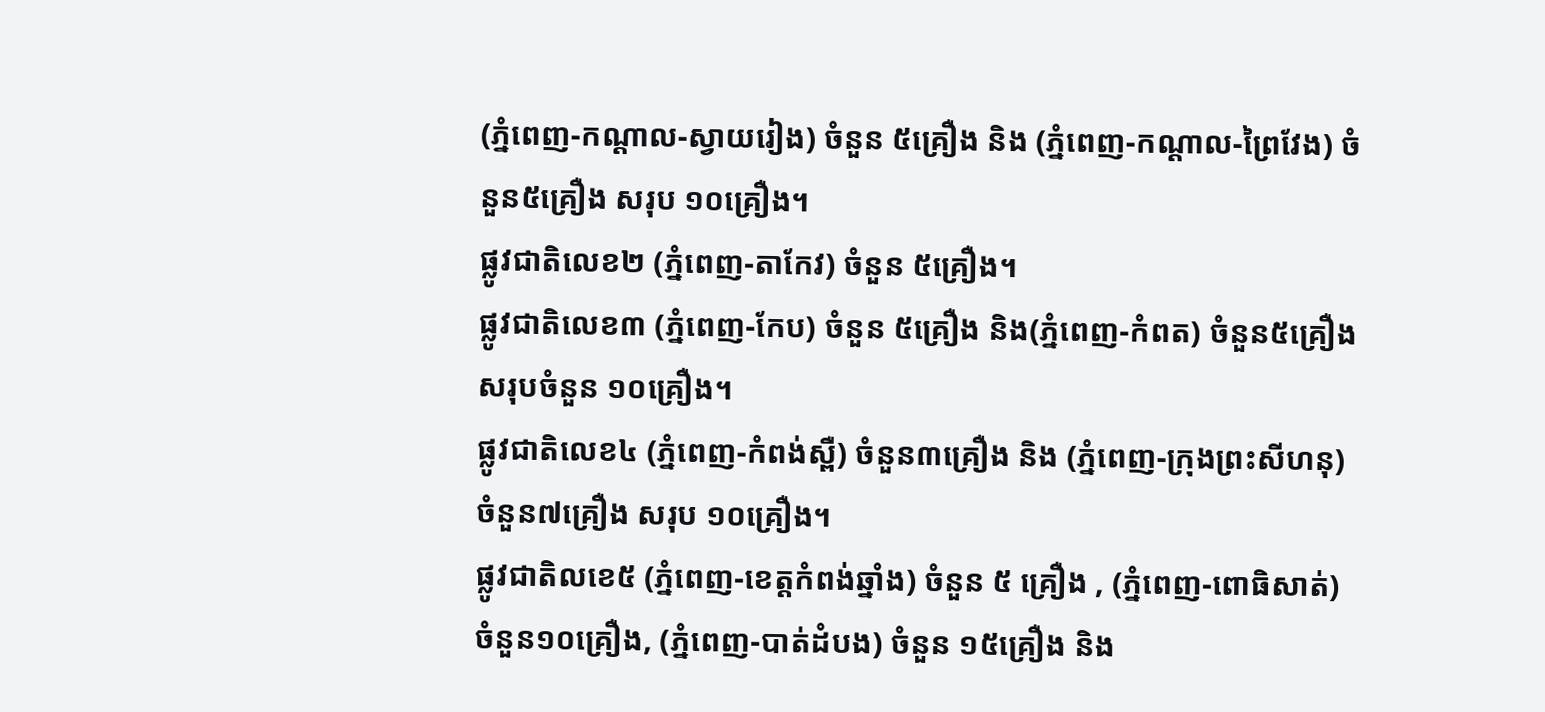(ភ្នំពេញ-កណ្តាល-ស្វាយរៀង) ចំនួន ៥គ្រឿង និង (ភ្នំពេញ-កណ្តាល-ព្រៃវែង) ចំនួន៥គ្រឿង សរុប ១០គ្រឿង។
ផ្លូវជាតិលេខ២ (ភ្នំពេញ-តាកែវ) ចំនួន ៥គ្រឿង។
ផ្លូវជាតិលេខ៣ (ភ្នំពេញ-កែប) ចំនួន ៥គ្រឿង និង(ភ្នំពេញ-កំពត) ចំនួន៥គ្រឿង សរុបចំនួន ១០គ្រឿង។
ផ្លូវជាតិលេខ៤ (ភ្នំពេញ-កំពង់ស្ពឺ) ចំនួន៣គ្រឿង និង (ភ្នំពេញ-ក្រុងព្រះសីហនុ) ចំនួន៧គ្រឿង សរុប ១០គ្រឿង។
ផ្លូវជាតិលខេ៥ (ភ្នំពេញ-ខេត្តកំពង់ឆ្នាំង) ចំនួន ៥ គ្រឿង , (ភ្នំពេញ-ពោធិសាត់) ចំនួន១០គ្រឿង, (ភ្នំពេញ-បាត់ដំបង) ចំនួន ១៥គ្រឿង និង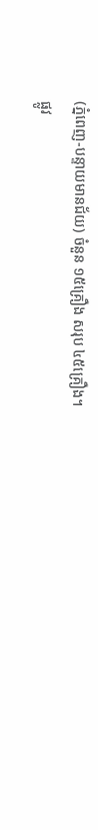(ភ្នំពេញ-បន្ទាយមានជ័យ) ចំនួន ១៥គ្រឿង សរុប ៤៥គ្រឿង។
ផ្លូវ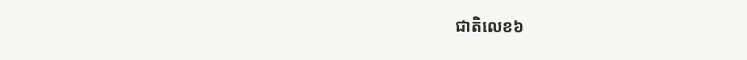ជាតិលេខ៦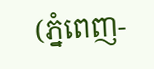(ភ្នំពេញ-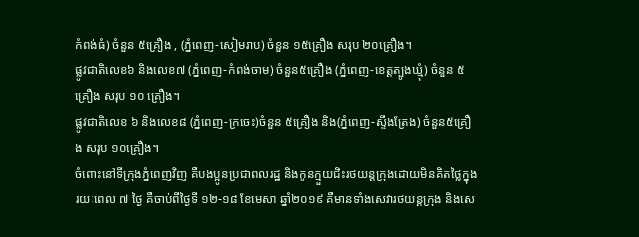កំពង់ធំ) ចំនួន ៥គ្រឿង , (ភ្នំពេញ-សៀមរាប) ចំនួន ១៥គ្រឿង សរុប ២០គ្រឿង។
ផ្លូវជាតិលេខ៦ និងលេខ៧ (ភ្នំពេញ-កំពង់ចាម) ចំនួន៥គ្រឿង (ភ្នំពេញ-ខេត្តត្បូងឃ្មុំ) ចំនួន ៥គ្រឿង សរុប ១០ គ្រឿង។
ផ្លូវជាតិលេខ ៦ និងលេខ៨ (ភ្នំពេញ-ក្រចេះ)ចំនួន ៥គ្រឿង និង(ភ្នំពេញ-ស្ទឹងត្រែង) ចំនួន៥គ្រឿង សរុប ១០គ្រឿង។
ចំពោះនៅទីក្រុងភ្នំពេញវិញ គឺបងប្អូនប្រជាពលរដ្ឋ និងកូនក្មួយជិះរថយន្តក្រុងដោយមិនគិតថ្លៃក្នុងរយៈពេល ៧ ថ្ងៃ គឺចាប់ពីថ្ងៃទី ១២-១៨ ខែមេសា ឆ្នាំ២០១៩ គឺមានទាំងសេវារថយន្តក្រុង និងសេ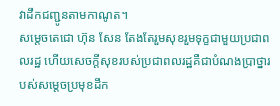វាដឹកជញ្ជូនតាមកាណូត។
សម្តេចតេជោ ហ៊ុន សែន តែងតែរួមសុខរួមទុក្ខជាមួយប្រជាពលរដ្ឋ ហើយសេចក្តីសុខរបស់ប្រជាពលរដ្ឋគឺជាបំណងប្រាថ្នារបស់សម្តេចប្រមុខដឹក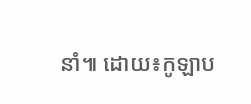នាំ៕ ដោយ៖កូឡាប